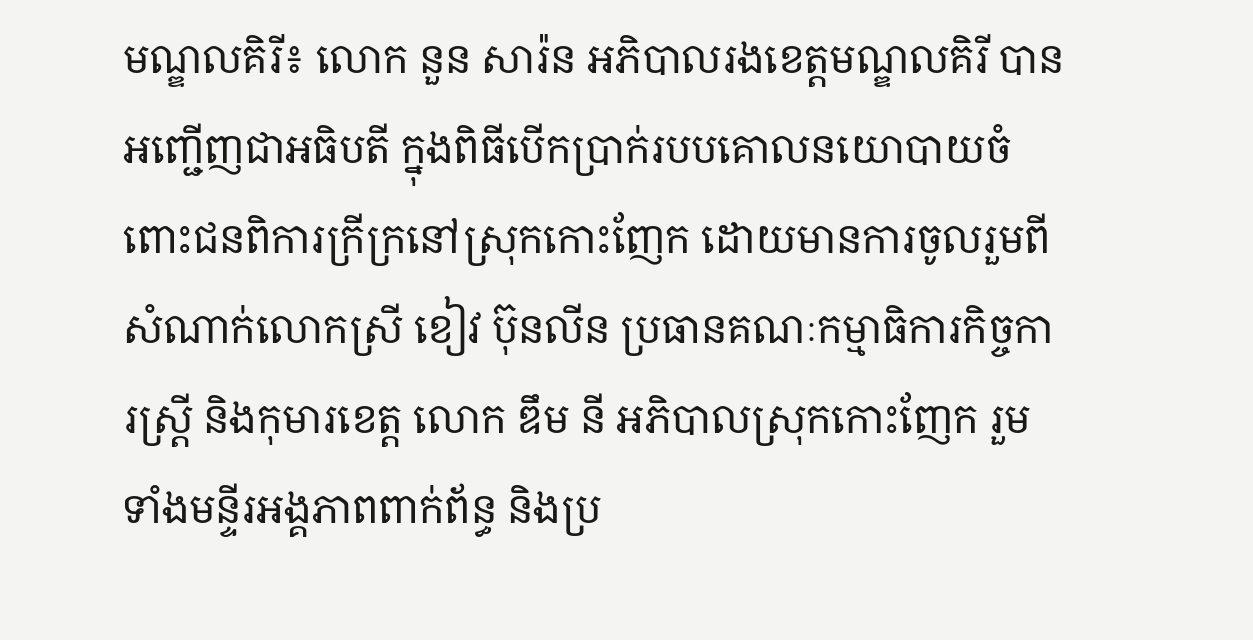មណ្ឌលគិរី៖ លោក នួន សារ៉ន អភិបាលរងខេត្តមណ្ឌលគិរី បានអញ្ជើញជាអធិបតី ក្នុងពិធីបើកប្រាក់របបគោលនយោបាយចំពោះជនពិការក្រីក្រនៅស្រុកកោះញែក ដោយមានការចូលរួមពីសំណាក់លោកស្រី ខៀវ ប៊ុនលីន ប្រធានគណៈកម្មាធិការកិច្ចការស្រ្តី និងកុមារខេត្ត លោក ឌឹម នី អភិបាលស្រុកកោះញែក រួមទាំងមន្ទីរអង្គភាពពាក់ព័ន្ធ និងប្រ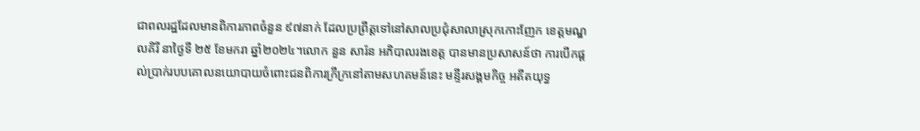ជាពលរដ្ឋដែលមានពិការភាពចំនួន ៩៧នាក់ ដែលប្រព្រឹត្តទៅនៅសាលប្រជុំសាលាស្រុកកោះញែក ខេត្តមណ្ឌលគិរី នាថ្ងៃទី ២៥ ខែមករា ឆ្នាំ២០២៤។លោក នួន សារ៉ន អភិបាលរងខេត្ត បានមានប្រសាសន៍ថា ការបើកផ្តល់ប្រាក់របបគោលនយោបាយចំពោះជនពិការក្រីក្រនៅតាមសហគមន៍នេះ មន្ទីរសង្គមកិច្ច អតីតយុទ្ធ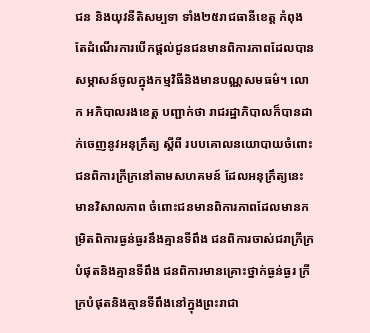ជន និងយុវនីតិសម្បទា ទាំង២៥រាជធានីខេត្ត កំពុងតែដំណើរការបើកផ្តល់ជូនជនមានពិការភាពដែលបានសម្ភាសន៍ចូលក្នុងកម្មវិធីនិងមានបណ្ណសមធម៌។ លោក អភិបាលរងខេត្ត បញ្ជាក់ថា រាជរដ្ឋាភិបាលក៏បានដាក់ចេញនូវអនុក្រឹត្យ ស្តីពី របបគោលនយោបាយចំពោះជនពិការក្រីក្រនៅតាមសហគមន៍ ដែលអនុក្រឹត្យនេះ មានវិសាលភាព ចំពោះជនមានពិការភាពដែលមានកម្រិតពិការធ្ងន់ធ្ងរនឹងគ្មានទីពឹង ជនពិការចាស់ជរាក្រីក្របំផុតនិងគ្មានទីពឹង ជនពិការមានគ្រោះថ្នាក់ធ្ងន់ធ្ងរ ក្រីក្របំផុតនិងគ្មានទីពឹងនៅក្នុងព្រះរាជា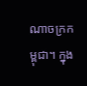ណាចក្រកម្ពុជា។ ក្នុង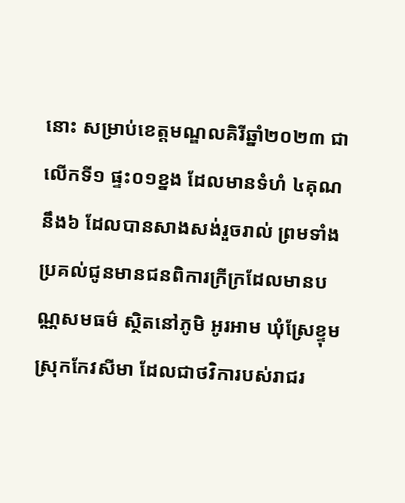នោះ សម្រាប់ខេត្តមណ្ឌលគិរីឆ្នាំ២០២៣ ជាលើកទី១ ផ្ទះ០១ខ្នង ដែលមានទំហំ ៤គុណនឹង៦ ដែលបានសាងសង់រួចរាល់ ព្រមទាំងប្រគល់ជូនមានជនពិការក្រីក្រដែលមានបណ្ណសមធម៌ ស្ថិតនៅភូមិ អូរអាម ឃុំស្រែខ្ទុម ស្រុកកែវសីមា ដែលជាថវិការបស់រាជរ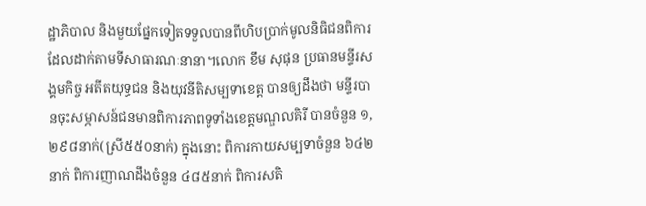ដ្ឋាភិបាល និងមួយផ្នែកទៀតទទួលបានពីហិបប្រាក់មូលនិធិជនពិការ ដែលដាក់តាមទីសាធារណៈនានា។លោក ខឹម សុផុន ប្រធានមន្ទីរសង្គមកិច្ច អតីតយុទ្ធជន និងយុវនីតិសម្បទាខេត្ត បានឲ្យដឹងថា មន្ទីរបានចុះសម្ភាសន៍ជនមានពិការភាពទូទាំងខេត្តមណ្ឌលគិរី បានចំនួន ១,២៩៨នាក់(ស្រី៥៥០នាក់) ក្នុងនោះ ពិការកាយសម្បទាចំនួន ៦៤២នាក់ ពិការញាណដឹងចំនួន ៤៨៥នាក់ ពិការសតិ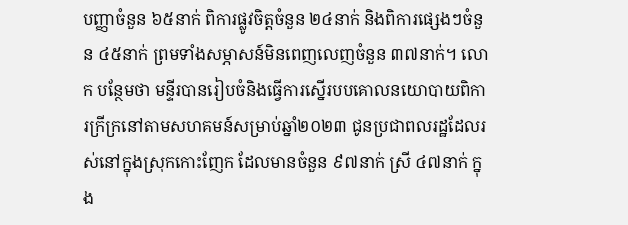បញ្ញាចំនួន ៦៥នាក់ ពិការផ្លូវចិត្តចំនួន ២៤នាក់ និងពិការផ្សេងៗចំនួន ៤៥នាក់ ព្រមទាំងសម្ភាសន៍មិនពេញលេញចំនួន ៣៧នាក់។ លោក បន្ថែមថា មន្ទីរបានរៀបចំនិងធ្វើការស្នើរបបគោលនយោបាយពិការក្រីក្រនៅតាមសហគមន៍សម្រាប់ឆ្នាំ២០២៣ ជូនប្រជាពលរដ្ឋដែលរស់នៅក្នុងស្រុកកោះញែក ដែលមានចំនួន ៩៧នាក់ ស្រី ៤៧នាក់ ក្នុង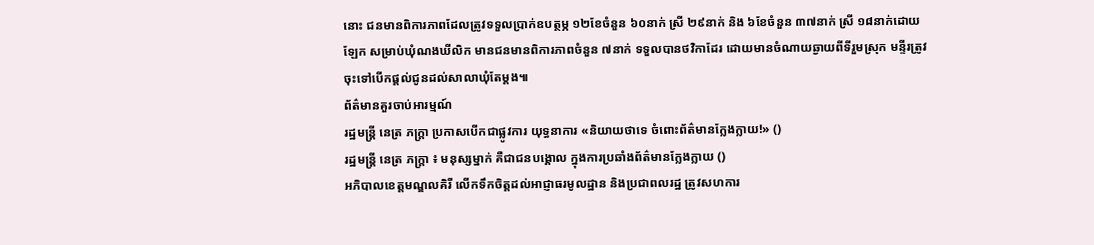នោះ ជនមានពិការភាពដែលត្រូវទទួលប្រាក់ឧបត្ថម្ភ ១២ខែចំនួន ៦០នាក់ ស្រី ២៩នាក់ និង ៦ខែចំនួន ៣៧នាក់ ស្រី ១៨នាក់ដោយឡែក សម្រាប់ឃុំណងឃីលិក មានជនមានពិការភាពចំនួន ៧នាក់ ទទួលបានថវិកាដែរ ដោយមានចំណាយឆ្ងាយពីទីរួមស្រុក មន្ទីរត្រូវចុះទៅបើកផ្តល់ជូនដល់សាលាឃុំតែម្តង៕
ព័ត៌មានគួរចាប់អារម្មណ៍
រដ្ឋមន្ត្រី នេត្រ ភក្ត្រា ប្រកាសបើកជាផ្លូវការ យុទ្ធនាការ «និយាយថាទេ ចំពោះព័ត៌មានក្លែងក្លាយ!» ()
រដ្ឋមន្ត្រី នេត្រ ភក្ត្រា ៖ មនុស្សម្នាក់ គឺជាជនបង្គោល ក្នុងការប្រឆាំងព័ត៌មានក្លែងក្លាយ ()
អភិបាលខេត្តមណ្ឌលគិរី លើកទឹកចិត្តដល់អាជ្ញាធរមូលដ្ឋាន និងប្រជាពលរដ្ឋ ត្រូវសហការ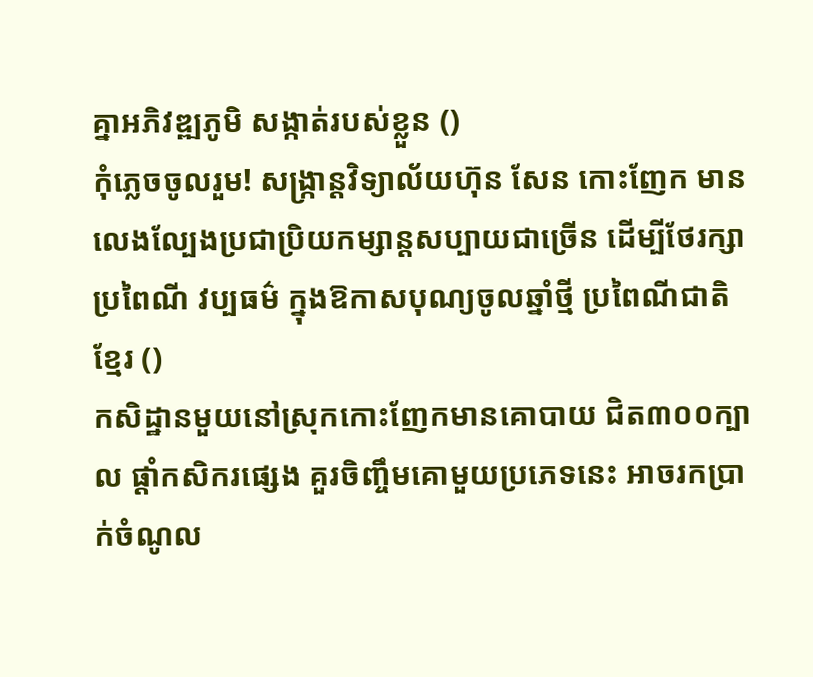គ្នាអភិវឌ្ឍភូមិ សង្កាត់របស់ខ្លួន ()
កុំភ្លេចចូលរួម! សង្ក្រាន្តវិទ្យាល័យហ៊ុន សែន កោះញែក មានលេងល្បែងប្រជាប្រិយកម្សាន្តសប្បាយជាច្រើន ដើម្បីថែរក្សាប្រពៃណី វប្បធម៌ ក្នុងឱកាសបុណ្យចូលឆ្នាំថ្មី ប្រពៃណីជាតិខ្មែរ ()
កសិដ្ឋានមួយនៅស្រុកកោះញែកមានគោបាយ ជិត៣០០ក្បាល ផ្ដាំកសិករផ្សេង គួរចិញ្ចឹមគោមួយប្រភេទនេះ អាចរកប្រាក់ចំណូល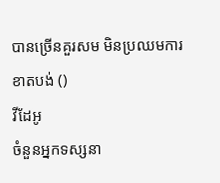បានច្រើនគួរសម មិនប្រឈមការខាតបង់ ()
វីដែអូ
ចំនួនអ្នកទស្សនា